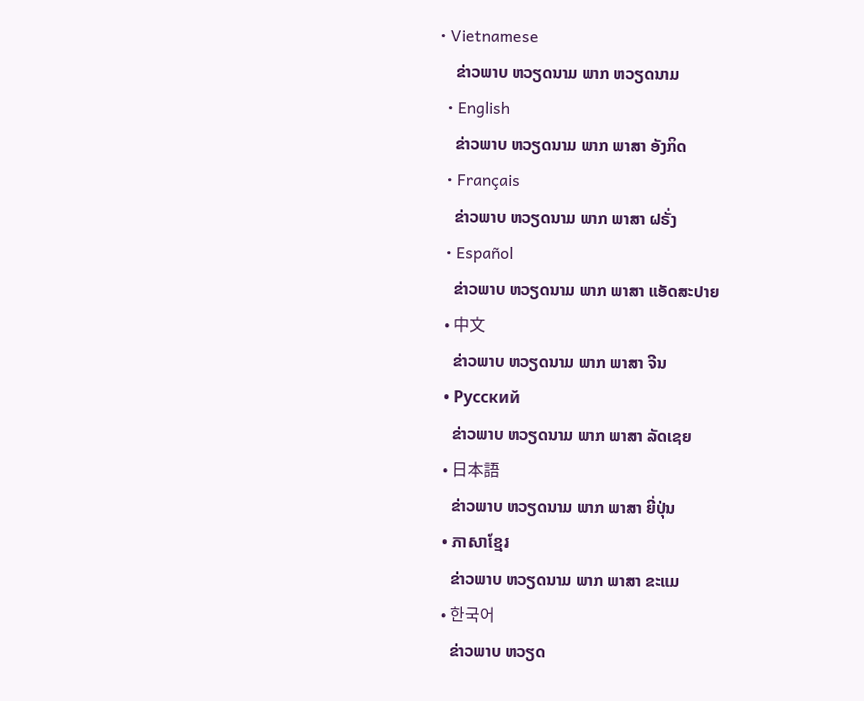• Vietnamese
    ຂ່າວພາບ ຫວຽດນາມ ພາກ ຫວຽດນາມ
  • English
    ຂ່າວພາບ ຫວຽດນາມ ພາກ ພາສາ ອັງກິດ
  • Français
    ຂ່າວພາບ ຫວຽດນາມ ພາກ ພາສາ ຝຣັ່ງ
  • Español
    ຂ່າວພາບ ຫວຽດນາມ ພາກ ພາສາ ແອັດສະປາຍ
  • 中文
    ຂ່າວພາບ ຫວຽດນາມ ພາກ ພາສາ ຈີນ
  • Русский
    ຂ່າວພາບ ຫວຽດນາມ ພາກ ພາສາ ລັດເຊຍ
  • 日本語
    ຂ່າວພາບ ຫວຽດນາມ ພາກ ພາສາ ຍີ່ປຸ່ນ
  • ភាសាខ្មែរ
    ຂ່າວພາບ ຫວຽດນາມ ພາກ ພາສາ ຂະແມ
  • 한국어
    ຂ່າວພາບ ຫວຽດ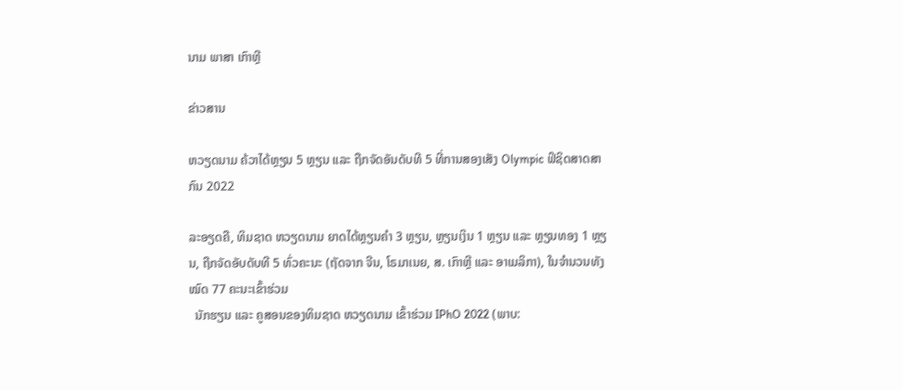ນາມ ພາສາ ເກົາຫຼີ

ຂ່າວສານ

ຫວຽດນາມ ຄ້ວາໄດ້ຫຼຽນ 5 ຫຼຽນ ແລະ ຖືກຈັດອັນດັບທີ 5 ທີ່ການສອງເສັງ Olympic ຟິຊິດສາດສາກົນ 2022

ລະອຽດຄື, ທິມຊາດ ຫວຽດນາມ ຍາດໄດ້ຫຼຽນຄຳ 3 ຫຼຽນ, ຫຼຽນເງິນ 1 ຫຼຽນ ແລະ ຫຼຽນທອງ 1 ຫຼຽນ, ຖືກຈັດອັບດັບທີ 5 ທົ່ວຄະນະ (ຖັດຈາກ ຈີນ, ໂຣມາເນຍ, ສ. ເກົາຫຼີ ແລະ ອາເມລິກາ), ໃນຈຳນວນທັງໝົດ 77 ຄະນະເຂົ້າຮ່ວມ
  ນັກຮຽນ ແລະ ຄູສອນຂອງທິມຊາດ ຫວຽດນາມ ເຂົ້າຮ່ວມ IPhO 2022 (ພາບ: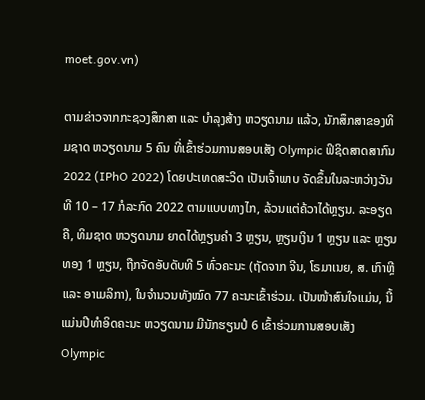moet.gov.vn)

ຕາມຂ່າວຈາກກະຊວງສຶກສາ ແລະ ບຳລຸງສ້າງ ຫວຽດນາມ ແລ້ວ, ນັກສຶກສາຂອງທິມຊາດ ຫວຽດນາມ 5 ຄົນ ທີ່ເຂົ້າຮ່ວມການສອບເສັງ Olympic ຟິຊິດສາດສາກົນ 2022 (IPhO 2022) ໂດຍປະເທດສະວິດ ເປັນເຈົ້າພາບ ຈັດຂຶ້ນໃນລະຫວ່າງວັນທີ 10 – 17 ກໍລະກົດ 2022 ຕາມແບບທາງໄກ, ລ້ວນແຕ່ຄ້ວາໄດ້ຫຼຽນ. ລະອຽດຄື, ທິມຊາດ ຫວຽດນາມ ຍາດໄດ້ຫຼຽນຄຳ 3 ຫຼຽນ, ຫຼຽນເງິນ 1 ຫຼຽນ ແລະ ຫຼຽນທອງ 1 ຫຼຽນ, ຖືກຈັດອັບດັບທີ 5 ທົ່ວຄະນະ (ຖັດຈາກ ຈີນ, ໂຣມາເນຍ, ສ. ເກົາຫຼີ ແລະ ອາເມລິກາ), ໃນຈຳນວນທັງໝົດ 77 ຄະນະເຂົ້າຮ່ວມ. ເປັນໜ້າສົນໃຈແມ່ນ, ນີ້ແມ່ນປີທຳອິດຄະນະ ຫວຽດນາມ ມີນັກຮຽນປໍ 6 ເຂົ້າຮ່ວມການສອບເສັງ Olympic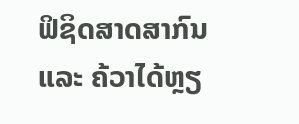ຟິຊິດສາດສາກົນ  ແລະ ຄ້ວາໄດ້ຫຼຽ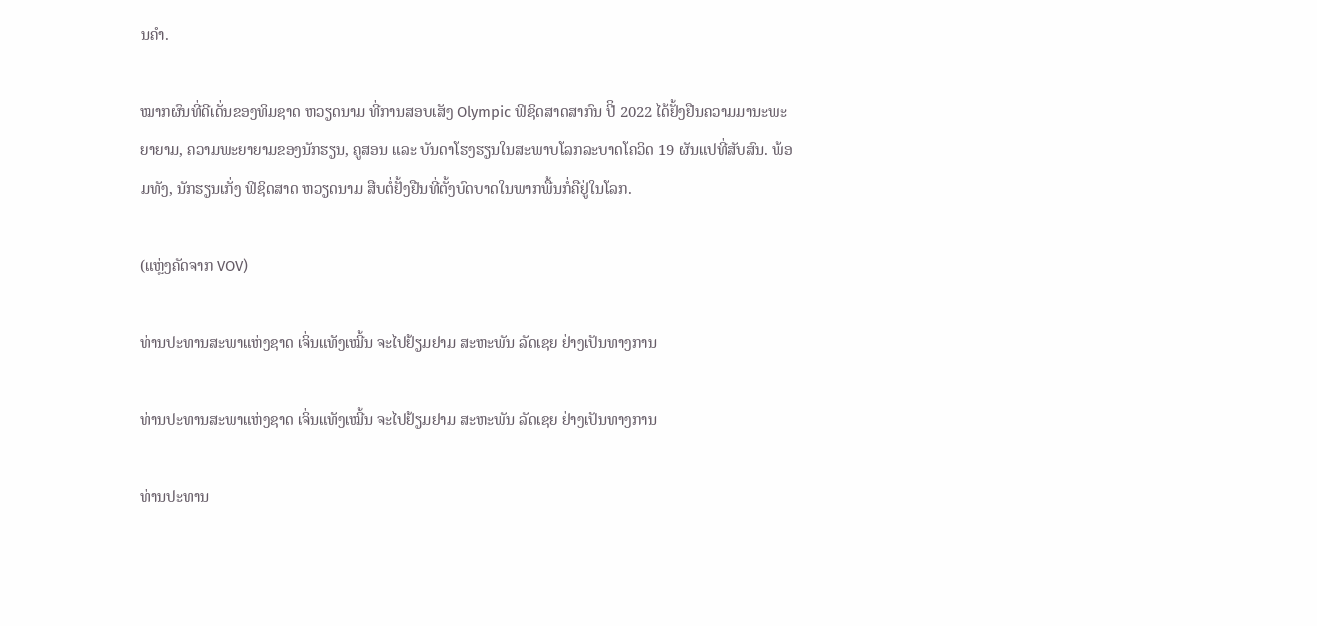ນຄຳ.

ໝາກຜົນທີ່ດີເດັ່ນຂອງທິມຊາດ ຫວຽດນາມ ທີ່ການສອບເສັງ Olympic ຟິຊິດສາດສາກົນ ປີິ 2022 ໄດ້ຢັ້ງຢືນຄວາມມານະພະຍາຍາມ, ຄວາມພະຍາຍາມຂອງນັກຮຽນ, ຄູສອນ ແລະ ບັນດາໂຮງຮຽນໃນສະພາບໂລກລະບາດໂຄວິດ 19 ຜັນແປທີ່ສັບສົນ. ພ້ອມທັງ, ນັກຮຽນເກັ່ງ ຟິຊິດສາດ ຫວຽດນາມ ສືບຕໍ່ຢັ້ງຢືນທີ່ຕັ້ງບົດບາດໃນພາກພື້ນກໍ່ຄືຢູ່ໃນໂລກ.

(ແຫຼ່ງຄັດຈາກ VOV)

ທ່ານປະທານສະພາແຫ່ງຊາດ ເຈິ່ນແທັງເໝີ້ນ ຈະໄປຢ້ຽມຢາມ ສະຫະພັນ ລັດເຊຍ ຢ່າງເປັນທາງການ

ທ່ານປະທານສະພາແຫ່ງຊາດ ເຈິ່ນແທັງເໝີ້ນ ຈະໄປຢ້ຽມຢາມ ສະຫະພັນ ລັດເຊຍ ຢ່າງເປັນທາງການ

ທ່ານປະທານ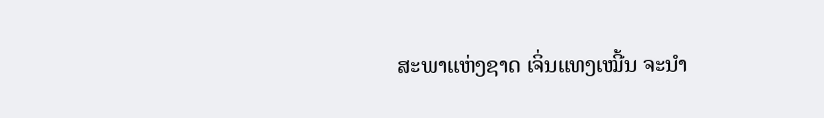ສະພາແຫ່ງຊາດ ເຈິ່ນແທງເໝີ້ນ ຈະນຳ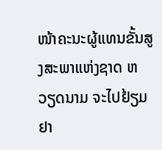ໜ້າຄະນະຜູ້ແທນຂັ້ນສູງສະພາແຫ່ງຊາດ ຫວຽດນາມ ຈະໄປຢ້ຽມຢາ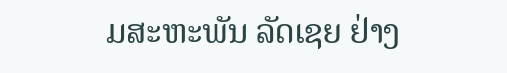ມສະຫະພັນ ລັດເຊຍ ຢ່າງ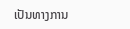ເປັນທາງການ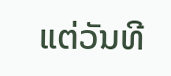ແຕ່ວັນທີ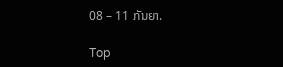08 – 11 ກັນຍາ.

Top